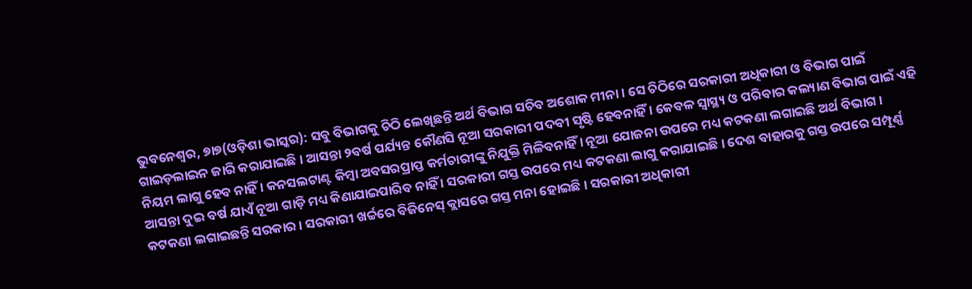ଭୁବନେଶ୍ୱର, ୭ା୭(ଓଡ଼ିଶା ଭାସ୍କର): ସବୁ ବିଭାଗକୁ ଚିଠି ଲେଖିଛନ୍ତି ଅର୍ଥ ବିଭାଗ ସଚିବ ଅଶୋକ ମୀନା । ସେ ଚିଠିରେ ସରକାରୀ ଅଧିକାରୀ ଓ ବିଭାଗ ପାଇଁ ଗାଇଡ଼ଲାଇନ ଜାରି କରାଯାଇଛି । ଆସନ୍ତା ୨ବର୍ଷ ପର୍ଯ୍ୟନ୍ତ କୌଣସି ନୂଆ ସରକାରୀ ପଦବୀ ସୃଷ୍ଟି ହେବନାହିଁ । କେବଳ ସ୍ୱାସ୍ଥ୍ୟ ଓ ପରିବାର କଲ୍ୟାଣ ବିଭାଗ ପାଇଁ ଏହି ନିୟମ ଲାଗୁ ହେବ ନାହିଁ । କନସଲଟାଣ୍ଟ କିମ୍ବା ଅବସରପ୍ରାପ୍ତ କର୍ମଚାରୀଙ୍କୁ ନିଯୁକ୍ତି ମିଳିବନାହିଁ । ନୂଆ ଯୋଜନା ଉପରେ ମଧ୍ୟ କଟକଣା ଲଗାଇଛି ଅର୍ଥ ବିଭାଗ । ଆସନ୍ତା ଦୁଇ ବର୍ଷ ଯାଏଁ ନୂଆ ଗାଡ଼ି ମଧ୍ୟ କିଣାଯାଇପାରିବ ନାହିଁ । ସରକାରୀ ଗସ୍ତ ଉପରେ ମଧ୍ୟ କଟକଣା ଲାଗୁ କରାଯାଇଛି । ଦେଶ ବାହାରକୁ ଗସ୍ତ ଉପରେ ସମ୍ପୂର୍ଣ୍ଣ କଟକଣା ଲଗାଇଛନ୍ତି ସରକାର । ସରକାରୀ ଖର୍ଚ୍ଚରେ ବିଜିନେସ୍ କ୍ଲାସରେ ଗସ୍ତ ମନା ହୋଇଛି । ସରକାରୀ ଅଧିକାରୀ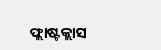ଫ୍ଲାଷ୍ଟକ୍ଲାସ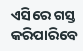ଏସିରେ ଗସ୍ତ କରିପାରିବେ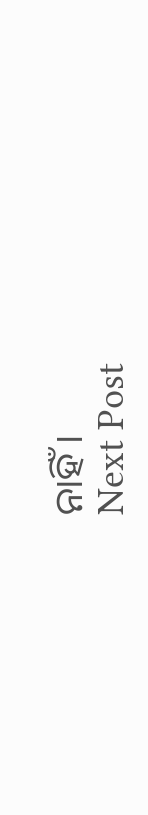ନାହିଁ ।
Next Post